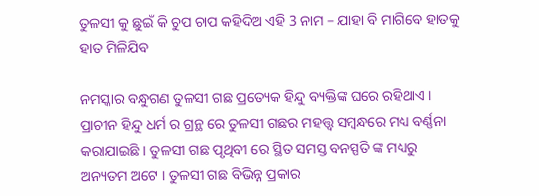ତୁଳସୀ କୁ ଛୁଇଁ କି ଚୁପ ଚାପ କହିଦିଅ ଏହି 3 ନାମ – ଯାହା ବି ମାଗିବେ ହାତକୁ ହାତ ମିଳିଯିବ

ନମସ୍କାର ବନ୍ଧୁଗଣ ତୁଳସୀ ଗଛ ପ୍ରତ୍ୟେକ ହିନ୍ଦୁ ବ୍ୟକ୍ତିଙ୍କ ଘରେ ରହିଥାଏ । ପ୍ରାଚୀନ ହିନ୍ଦୁ ଧର୍ମ ର ଗ୍ରନ୍ଥ ରେ ତୁଳସୀ ଗଛର ମହତ୍ତ୍ୱ ସମ୍ବନ୍ଧରେ ମଧ୍ୟ ବର୍ଣ୍ଣନା କରାଯାଇଛି । ତୁଳସୀ ଗଛ ପୃଥିବୀ ରେ ସ୍ଥିତ ସମସ୍ତ ବନସ୍ପତି ଙ୍କ ମଧ୍ୟରୁ ଅନ୍ୟତମ ଅଟେ । ତୁଳସୀ ଗଛ ବିଭିନ୍ନ ପ୍ରକାର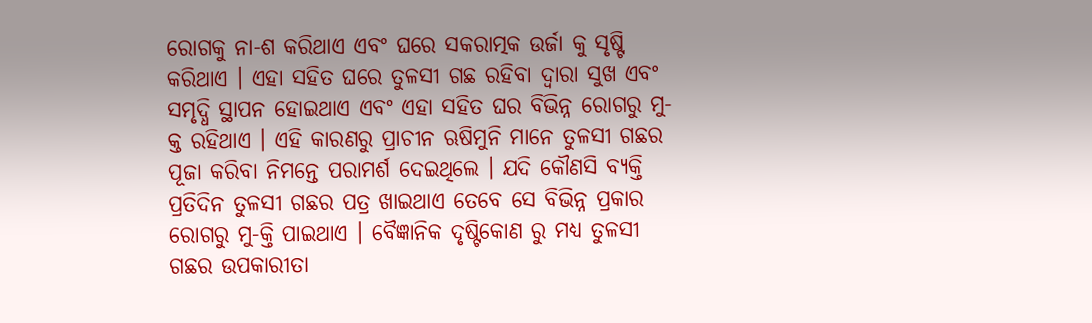ରୋଗକୁ ନା-ଶ କରିଥାଏ ଏବଂ ଘରେ ସକରାତ୍ମକ ଉର୍ଜା କୁ ସୃଷ୍ଟି କରିଥାଏ । ଏହା ସହିତ ଘରେ ତୁଳସୀ ଗଛ ରହିବା ଦ୍ଵାରା ସୁଖ ଏବଂ ସମୃଦ୍ଧି ସ୍ଥାପନ ହୋଇଥାଏ ଏବଂ ଏହା ସହିତ ଘର ବିଭିନ୍ନ ରୋଗରୁ ମୁ-କ୍ତ ରହିଥାଏ । ଏହି କାରଣରୁ ପ୍ରାଚୀନ ଋଷିମୁନି ମାନେ ତୁଳସୀ ଗଛର ପୂଜା କରିବା ନିମନ୍ତେ ପରାମର୍ଶ ଦେଇଥିଲେ । ଯଦି କୌଣସି ବ୍ୟକ୍ତି ପ୍ରତିଦିନ ତୁଳସୀ ଗଛର ପତ୍ର ଖାଇଥାଏ ତେବେ ସେ ବିଭିନ୍ନ ପ୍ରକାର ରୋଗରୁ ମୁ-କ୍ତି ପାଇଥାଏ । ବୈଜ୍ଞାନିକ ଦୃଷ୍ଟିକୋଣ ରୁ ମଧ୍ୟ ତୁଳସୀ ଗଛର ଉପକାରୀତା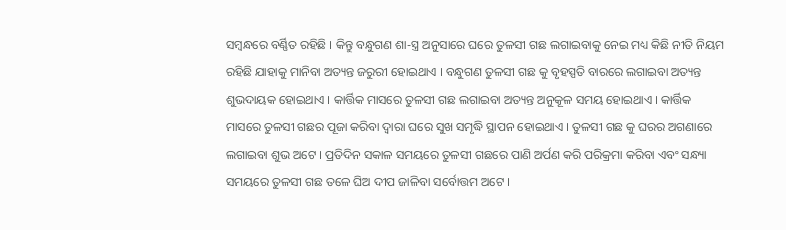ସମ୍ବନ୍ଧରେ ବର୍ଣ୍ଣିତ ରହିଛି । କିନ୍ତୁ ବନ୍ଧୁଗଣ ଶା-ସ୍ତ୍ର ଅନୁସାରେ ଘରେ ତୁଳସୀ ଗଛ ଲଗାଇବାକୁ ନେଇ ମଧ୍ୟ କିଛି ନୀତି ନିୟମ ରହିଛି ଯାହାକୁ ମାନିବା ଅତ୍ୟନ୍ତ ଜରୁରୀ ହୋଇଥାଏ । ବନ୍ଧୁଗଣ ତୁଳସୀ ଗଛ କୁ ବୃହସ୍ପତି ବାରରେ ଲଗାଇବା ଅତ୍ୟନ୍ତ ଶୁଭଦାୟକ ହୋଇଥାଏ । କାର୍ତ୍ତିକ ମାସରେ ତୁଳସୀ ଗଛ ଲଗାଇବା ଅତ୍ୟନ୍ତ ଅନୁକୂଳ ସମୟ ହୋଇଥାଏ । କାର୍ତ୍ତିକ ମାସରେ ତୁଳସୀ ଗଛର ପୂଜା କରିବା ଦ୍ୱାରା ଘରେ ସୁଖ ସମୃଦ୍ଧି ସ୍ଥାପନ ହୋଇଥାଏ । ତୁଳସୀ ଗଛ କୁ ଘରର ଅଗଣାରେ ଲଗାଇବା ଶୁଭ ଅଟେ । ପ୍ରତିଦିନ ସକାଳ ସମୟରେ ତୁଳସୀ ଗଛରେ ପାଣି ଅର୍ପଣ କରି ପରିକ୍ରମା କରିବା ଏବଂ ସନ୍ଧ୍ୟା ସମୟରେ ତୁଳସୀ ଗଛ ତଳେ ଘିଅ ଦୀପ ଜାଳିବା ସର୍ବୋତ୍ତମ ଅଟେ ।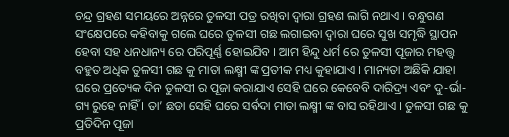ଚନ୍ଦ୍ର ଗ୍ରହଣ ସମୟରେ ଅନ୍ନରେ ତୁଳସୀ ପତ୍ର ରଖିବା ଦ୍ୱାରା ଗ୍ରହଣ ଲାଗି ନଥାଏ । ବନ୍ଧୁଗଣ ସଂକ୍ଷେପରେ କହିବାକୁ ଗଲେ ଘରେ ତୁଳସୀ ଗଛ ଲଗାଇବା ଦ୍ଵାରା ଘରେ ସୁଖ ସମୃଦ୍ଧି ସ୍ଥାପନ ହେବା ସହ ଧନଧାନ୍ୟ ରେ ପରିପୂର୍ଣ୍ଣ ହୋଇଯିବ । ଆମ ହିନ୍ଦୁ ଧର୍ମ ରେ ତୁଳସୀ ପୂଜାର ମହତ୍ତ୍ୱ ବହୁତ ଅଧିକ ତୁଳସୀ ଗଛ କୁ ମାତା ଲକ୍ଷ୍ମୀ ଙ୍କ ପ୍ରତୀକ ମଧ୍ୟ କୁହାଯାଏ । ମାନ୍ୟତା ଅଛିକି ଯାହା ଘରେ ପ୍ରତ୍ୟେକ ଦିନ ତୁଳସୀ ର ପୂଜା କରାଯାଏ ସେହି ଘରେ କେବେବି ଦାରିଦ୍ର୍ୟ ଏବଂ ଦୁ-ର୍ଭା-ଗ୍ୟ ରୁହେ ନାହିଁ । ତା’ ଛଡା ସେହି ଘରେ ସର୍ଵଦା ମାତା ଲକ୍ଷ୍ମୀ ଙ୍କ ବାସ ରହିଥାଏ । ତୁଳସୀ ଗଛ କୁ ପ୍ରତିଦିନ ପୂଜା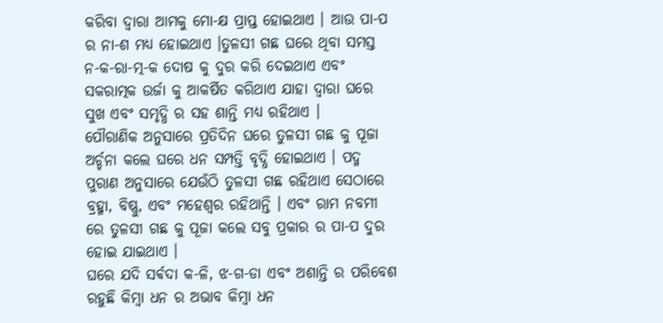କରିବା ଦ୍ୱାରା ଆମକୁ ମୋ-କ୍ଷ ପ୍ରାପ୍ତ ହୋଇଥାଏ । ଆଉ ପା-ପ ର ନା-ଶ ମଧ୍ୟ ହୋଇଥାଏ ।ତୁଳସୀ ଗଛ ଘରେ ଥିବା ସମସ୍ତ ନ-କ-ରା-ତ୍ମ-କ ଦୋଷ କୁ ଦୁର କରି ଦେଇଥାଏ ଏବଂ ସକରାତ୍ମକ ଉର୍ଜା କୁ ଆକର୍ଷିତ କରିଥାଏ ଯାହା ଦ୍ୱାରା ଘରେ ସୁଖ ଏବଂ ସମୃଦ୍ଧି ର ସହ ଶାନ୍ତି ମଧ୍ୟ ରହିଥାଏ ।
ପୌରାଣିକ ଅନୁସାରେ ପ୍ରତିଦିନ ଘରେ ତୁଳସୀ ଗଛ କୁ ପୂଜା ଅର୍ଚ୍ଚନା କଲେ ଘରେ ଧନ ସମ୍ପତ୍ତି ବୃଦ୍ଧି ହୋଇଥାଏ । ପଦ୍ମ ପୁରାଣ ଅନୁସାରେ ଯେଉଁଠି ତୁଳସୀ ଗଛ ରହିଥାଏ ସେଠାରେ ବ୍ରହ୍ମା, ବିଷ୍ଣୁ, ଏବଂ ମହେଶ୍ବର ରହିଥାନ୍ତି । ଏବଂ ରାମ ନବମୀ ରେ ତୁଳସୀ ଗଛ କୁ ପୂଜା କଲେ ସବୁ ପ୍ରକାର ର ପା-ପ ଦୁର ହୋଇ ଯାଇଥାଏ ।
ଘରେ ଯଦି ସର୍ଵଦା କ-ଳି, ଝ-ଗ-ଡା ଏବଂ ଅଶାନ୍ତି ର ପରିବେଶ ରହୁଛି କିମ୍ବା ଧନ ର ଅଭାବ କିମ୍ବା ଧନ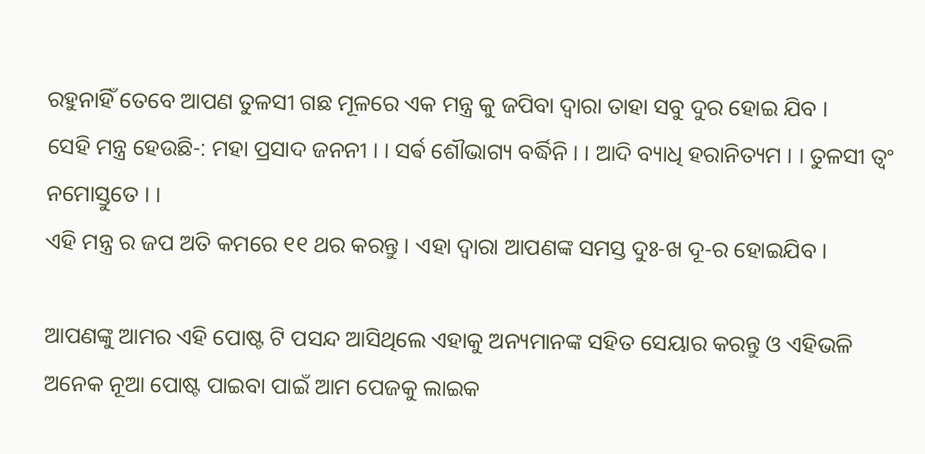ରହୁନାହିଁ ତେବେ ଆପଣ ତୁଳସୀ ଗଛ ମୂଳରେ ଏକ ମନ୍ତ୍ର କୁ ଜପିବା ଦ୍ୱାରା ତାହା ସବୁ ଦୁର ହୋଇ ଯିବ ।
ସେହି ମନ୍ତ୍ର ହେଉଛି-: ମହା ପ୍ରସାଦ ଜନନୀ । । ସର୍ଵ ଶୌଭାଗ୍ୟ ବର୍ଦ୍ଧିନି । । ଆଦି ବ୍ୟାଧି ହରାନିତ୍ୟମ । । ତୁଳସୀ ତ୍ଵଂ ନମୋସ୍ତୁତେ । ।
ଏହି ମନ୍ତ୍ର ର ଜପ ଅତି କମରେ ୧୧ ଥର କରନ୍ତୁ । ଏହା ଦ୍ୱାରା ଆପଣଙ୍କ ସମସ୍ତ ଦୁଃ-ଖ ଦୂ-ର ହୋଇଯିବ ।

ଆପଣଙ୍କୁ ଆମର ଏହି ପୋଷ୍ଟ ଟି ପସନ୍ଦ ଆସିଥିଲେ ଏହାକୁ ଅନ୍ୟମାନଙ୍କ ସହିତ ସେୟାର କରନ୍ତୁ ଓ ଏହିଭଳି ଅନେକ ନୂଆ ପୋଷ୍ଟ ପାଇବା ପାଇଁ ଆମ ପେଜକୁ ଲାଇକ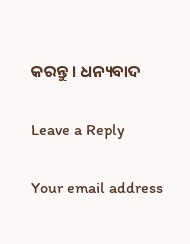କରନ୍ତୁ । ଧନ୍ୟବାଦ

Leave a Reply

Your email address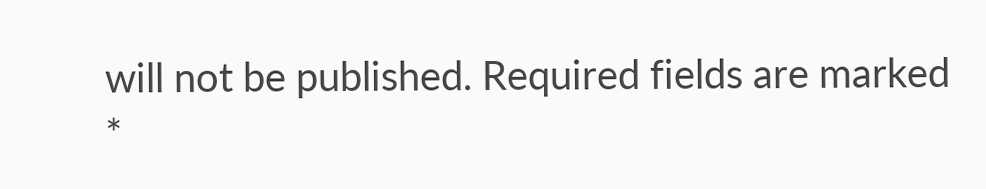will not be published. Required fields are marked *